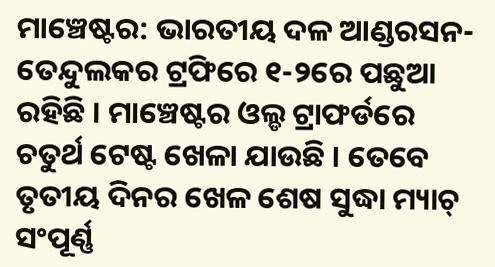ମାଞ୍ଚେଷ୍ଟର: ଭାରତୀୟ ଦଳ ଆଣ୍ଡରସନ-ତେନ୍ଦୁଲକର ଟ୍ରଫିରେ ୧-୨ରେ ପଛୁଆ ରହିଛି । ମାଞ୍ଚେଷ୍ଟର ଓଲ୍ଡ ଟ୍ରାଫର୍ଡରେ ଚତୁର୍ଥ ଟେଷ୍ଟ ଖେଳା ଯାଉଛି । ତେବେ ତୃତୀୟ ଦିନର ଖେଳ ଶେଷ ସୁଦ୍ଧା ମ୍ୟାଚ୍ ସଂପୂର୍ଣ୍ଣ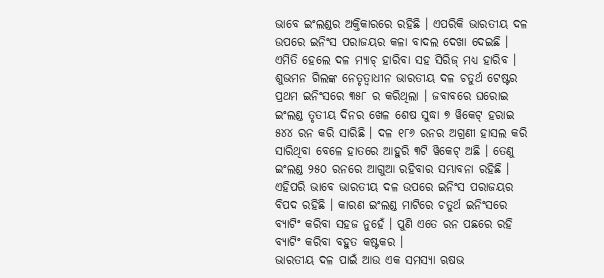ଭାବେ ଇଂଲଣ୍ଡର ଅକ୍ତିକାରରେ ରହିଛି । ଏପରିକି ଭାରତୀୟ ଦଳ ଉପରେ ଇନିଂସ ପରାଜୟର କଳା ବାଦଲ ଦେଖା ଦେଇଛି । ଏମିତି ହେଲେ ଦଳ ମ୍ୟାଚ୍ ହାରିବା ସହ ସିରିଜ୍ ମଧ୍ୟ ହାରିବ ।
ଶୁଭମନ ଗିଲଙ୍କ ନେତୃତ୍ୱାଧୀନ ଭାରତୀୟ ଦଳ ଚତୁର୍ଥ ଟେଷ୍ଟର ପ୍ରଥମ ଇନିଂସରେ ୩୫୮ ର କରିଥିଲା । ଜବାବରେ ଘରୋଇ ଇଂଲଣ୍ଡ ତୃତୀୟ ଦିନର ଖେଳ ଶେଷ ସୁଦ୍ଧା ୭ ୱିକେଟ୍ ହରାଇ ୫୪୪ ରନ କରି ସାରିଛି । ଦଳ ୧୮୬ ରନର ଅଗ୍ରଣୀ ହାସଲ କରି ସାରିଥିବା ବେଳେ ହାତରେ ଆହୁରି ୩ଟି ୱିକେଟ୍ ଅଛି । ତେଣୁ ଇଂଲଣ୍ଡ ୨୫୦ ରନରେ ଆଗୁଆ ରହିବାର ସମ୍ଭାବନା ରହିଛି । ଏହିପରି ଭାବେ ଭାରତୀୟ ଦଳ ଉପରେ ଇନିଂସ ପରାଜୟର ବିପଦ ରହିଛି । କାରଣ ଇଂଲଣ୍ଡ ମାଟିରେ ଚତୁର୍ଥ ଇନିଂସରେ ବ୍ୟାଟିଂ କରିବା ସହଜ ନୁହେଁ । ପୁଣି ଏତେ ରନ ପଛରେ ରହି ବ୍ୟାଟିଂ କରିବା ବହୁତ କଷ୍ଟକର ।
ଭାରତୀୟ ଦଳ ପାଇଁ ଆଉ ଏକ ସମସ୍ୟା ଋଷଭ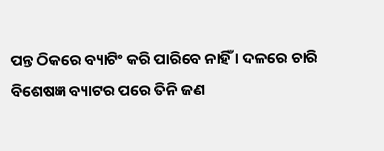ପନ୍ତ ଠିକରେ ବ୍ୟାଟିଂ କରି ପାରିବେ ନାହିଁ । ଦଳରେ ଚାରି ବିଶେଷଜ୍ଞ ବ୍ୟାଟର ପରେ ତିନି ଜଣ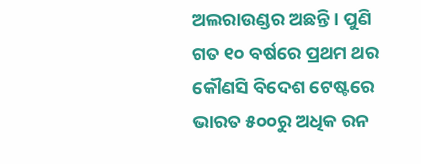ଅଲରାଉଣ୍ଡର ଅଛନ୍ତି । ପୁଣି ଗତ ୧୦ ବର୍ଷରେ ପ୍ରଥମ ଥର କୌଣସି ବିଦେଶ ଟେଷ୍ଟରେ ଭାରତ ୫୦୦ରୁ ଅଧିକ ରନ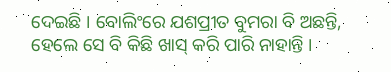ଦେଇଛି । ବୋଲିଂରେ ଯଶପ୍ରୀତ ବୁମରା ବି ଅଛନ୍ତି, ହେଲେ ସେ ବି କିଛି ଖାସ୍ କରି ପାରି ନାହାନ୍ତି ।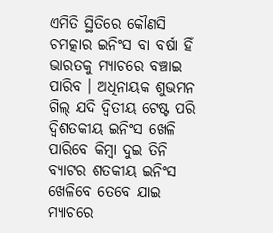ଏମିତି ସ୍ଥିତିରେ କୌଣସି ଚମତ୍କାର ଇନିଂସ ବା ବର୍ଷା ହିଁ ଭାରତକୁ ମ୍ୟାଚରେ ବଞ୍ଚାଇ ପାରିବ । ଅଧିନାୟକ ଶୁଭମନ ଗିଲ୍ ଯଦି ଦ୍ୱିତୀୟ ଟେଷ୍ଟ ପରି ଦ୍ୱିଶତକୀୟ ଇନିଂସ ଖେଳି ପାରିବେ କିମ୍ବା ଦୁଇ ତିନି ବ୍ୟାଟର ଶତକୀୟ ଇନିଂସ ଖେଳିବେ ତେବେ ଯାଇ ମ୍ୟାଚରେ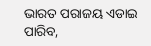ଭାରତ ପରାଜୟ ଏଡାଇ ପାରିବ,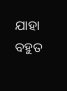ଯାହା ବହୁତ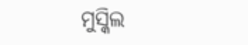ମୁସ୍କିଲ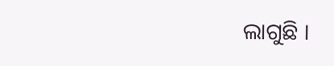ଲାଗୁଛି ।